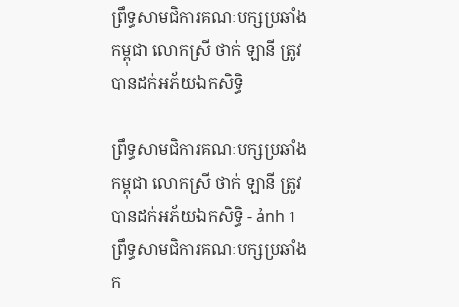ព្រឹទ្ធសាមជិការគណៈបក្សប្រឆាំងកម្ពុជា លោកស្រី ថាក់ ឡានី ត្រូវបានដក់អភ័យឯកសិទ្ធិ

ព្រឹទ្ធសាមជិការគណៈបក្សប្រឆាំងកម្ពុជា លោកស្រី ថាក់ ឡានី ត្រូវបានដក់អភ័យឯកសិទ្ធិ - ảnh 1
ព្រឹទ្ធសាមជិការគណៈបក្សប្រឆាំងក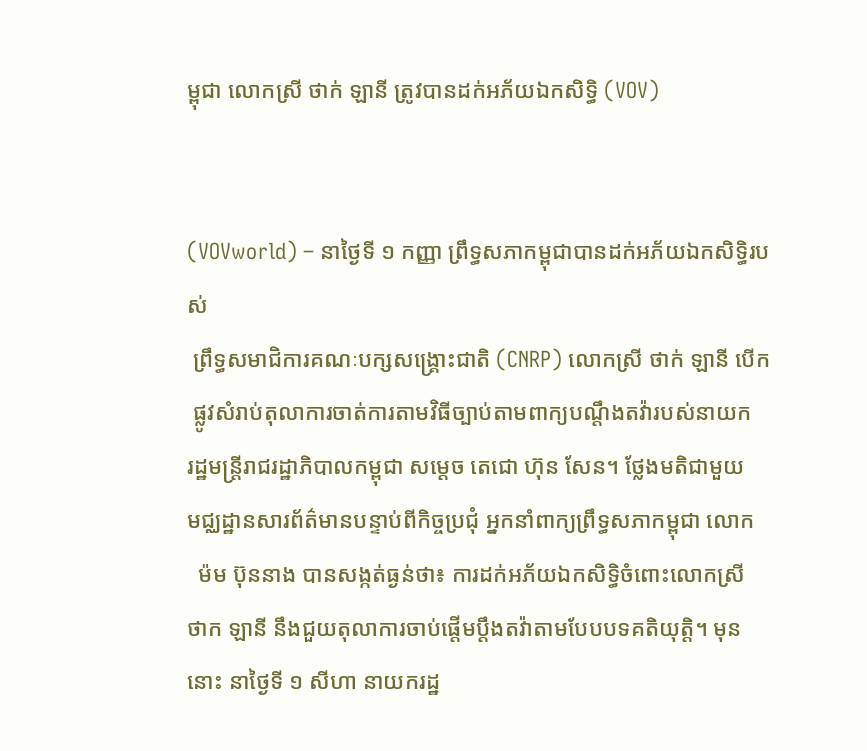ម្ពុជា លោកស្រី ថាក់ ឡានី ត្រូវបានដក់អភ័យឯកសិទ្ធិ (VOV)


(VOVworld) – នាថ្ងៃទី ១ កញ្ញា ព្រឹទ្ធសភាកម្ពុជាបានដក់អភ័យឯកសិទ្ធិរបស់
 ព្រឹទ្ធសមាជិការគណៈបក្សសង្គ្រោះជាតិ (CNRP) លោកស្រី ថាក់ ឡានី បើក
 ផ្លូវសំរាប់តុលាការចាត់ការតាមវិធីច្បាប់តាមពាក្យបណ្តឹងតវ៉ារបស់នាយក
រដ្ឋមន្ត្រីរាជរដ្ឋាភិបាលកម្ពុជា សម្តេច តេជោ ហ៊ុន សែន។ ថ្លែងមតិជាមួយ
មជ្ឈដ្ឋានសារព័ត៌មានបន្ទាប់ពីកិច្ចប្រជុំ អ្នកនាំពាក្យព្រឹទ្ធសភាកម្ពុជា លោក
  ម៉ម ប៊ុននាង បានសង្កត់ធ្ងន់ថា៖ ការដក់អភ័យឯកសិទ្ធិចំពោះលោកស្រី
ថាក ឡានី នឹងជួយតុលាការចាប់ផ្តើមប្តឹងតវ៉ាតាមបែបបទគតិយុត្តិ។ មុន
នោះ នាថ្ងៃទី ១ សីហា នាយករដ្ឋ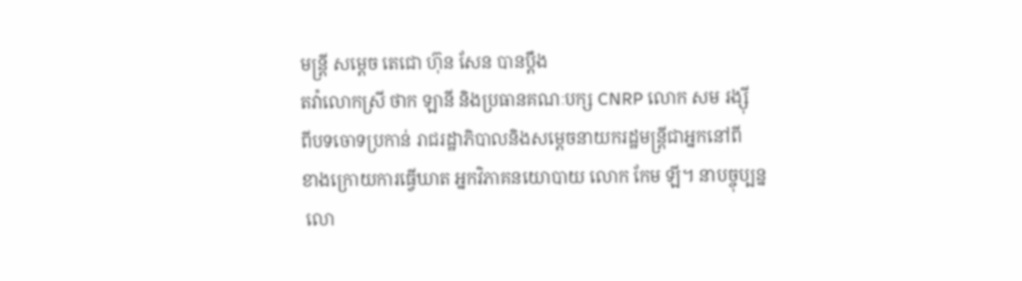មន្ត្រី សម្តេច តេជោ ហ៊ុន សែន បានប្តឹង
តវ៉ាលោកស្រី ថាក ឡានី និងប្រធានគណៈបក្ស CNRP លោក សម រង្ស៊ី
ពីបទចោទប្រកាន់ រាជរដ្ឋាភិបាលនិងសម្តេចនាយករដ្ឋមន្ត្រីជាអ្នកនៅពី
ខាងក្រោយការធ្វើឃាត អ្នកវិភាគនយោបាយ លោក កែម ឡី។ នាបច្ចុប្បន្ន
 លោ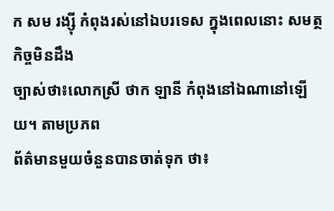ក សម រង្ស៊ី កំពុងរស់នៅឯបរទេស ក្នុងពេលនោះ សមត្ថកិច្ចមិនដឹង
ច្បាស់ថា៖លោកស្រី ថាក ឡានី កំពុងនៅឯណានៅឡើយ។ តាមប្រភព
ព័ត៌មានមួយចំនួនបានចាត់ទុក ថា៖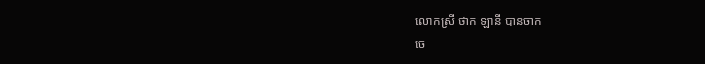លោកស្រី ថាក ឡានី បានចាក
ចេ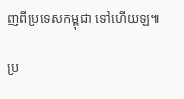ញពីប្រទេសកម្ពុជា ទៅហើយឡ៕

ប្រ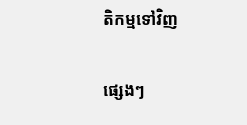តិកម្មទៅវិញ

ផ្សេងៗ